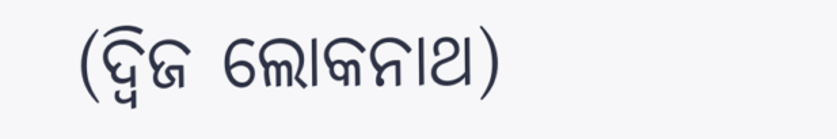(ଦ୍ୱିଜ ଲୋକନାଥ)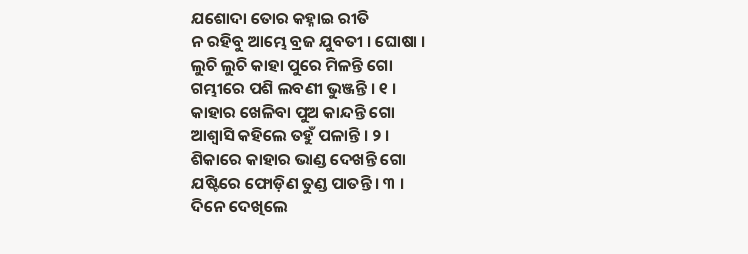ଯଶୋଦା ତୋର କହ୍ନାଇ ରୀତି
ନ ରହିବୁ ଆମ୍ଭେ ବ୍ରଜ ଯୁବତୀ । ଘୋଷା ।
ଲୁଚି ଲୁଚି କାହା ପୁରେ ମିଳନ୍ତି ଗୋ
ଗମ୍ଭୀରେ ପଶି ଲବଣୀ ଭୁଞ୍ଜନ୍ତି । ୧ ।
କାହାର ଖେଳିବା ପୁଅ କାନ୍ଦନ୍ତି ଗୋ
ଆଶ୍ୱାସି କହିଲେ ତହୁଁ ପଳାନ୍ତି । ୨ ।
ଶିକାରେ କାହାର ଭାଣ୍ଡ ଦେଖନ୍ତି ଗୋ
ଯଷ୍ଟିରେ ଫୋଡ଼ିଣ ତୁଣ୍ଡ ପାତନ୍ତି । ୩ ।
ଦିନେ ଦେଖିଲେ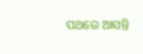ପଥରେ ଆସନ୍ତି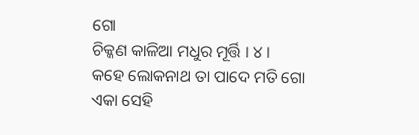ଗୋ
ଚିକ୍କଣ କାଳିଆ ମଧୁର ମୂର୍ତ୍ତି । ୪ ।
କହେ ଲୋକନାଥ ତା ପାଦେ ମତି ଗୋ
ଏକା ସେହି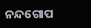ନନ୍ଦଗୋପ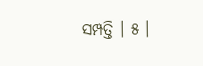ସମ୍ପତ୍ତି । ୫ ।